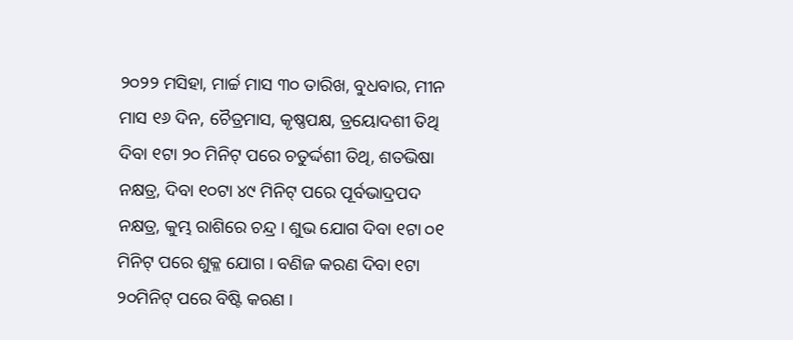୨୦୨୨ ମସିହା, ମାର୍ଚ୍ଚ ମାସ ୩୦ ତାରିଖ, ବୁଧବାର, ମୀନ ମାସ ୧୬ ଦିନ, ଚୈତ୍ରମାସ, କୃଷ୍ଣପକ୍ଷ, ତ୍ରୟୋଦଶୀ ତିଥି ଦିବା ୧ଟା ୨୦ ମିନିଟ୍ ପରେ ଚତୁର୍ଦ୍ଦଶୀ ତିଥି, ଶତଭିଷା ନକ୍ଷତ୍ର, ଦିବା ୧୦ଟା ୪୯ ମିନିଟ୍ ପରେ ପୂର୍ବଭାଦ୍ରପଦ ନକ୍ଷତ୍ର, କୁମ୍ଭ ରାଶିରେ ଚନ୍ଦ୍ର । ଶୁଭ ଯୋଗ ଦିବା ୧ଟା ୦୧ ମିନିଟ୍ ପରେ ଶୁକ୍ଳ ଯୋଗ । ବଣିଜ କରଣ ଦିବା ୧ଟା ୨୦ମିନିଟ୍ ପରେ ବିଷ୍ଟି କରଣ ।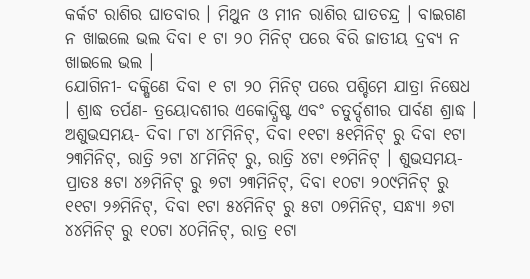କର୍କଟ ରାଶିର ଘାତବାର । ମିଥୁନ ଓ ମୀନ ରାଶିର ଘାତଚନ୍ଦ୍ର । ବାଇଗଣ ନ ଖାଇଲେ ଭଲ ଦିବା ୧ ଟା ୨୦ ମିନିଟ୍ ପରେ ବିରି ଜାତୀୟ ଦ୍ରବ୍ୟ ନ ଖାଇଲେ ଭଲ ।
ଯୋଗିନୀ- ଦକ୍ଷିଣେ ଦିବା ୧ ଟା ୨୦ ମିନିଟ୍ ପରେ ପଶ୍ଚିମେ ଯାତ୍ରା ନିଷେଧ । ଶ୍ରାଦ୍ଧ ତର୍ପଣ- ତ୍ରୟୋଦଶୀର ଏକୋଦ୍ଧିଷ୍ଟ ଏବଂ ଚତୁର୍ଦ୍ଦଶୀର ପାର୍ବଣ ଶ୍ରାଦ୍ଧ । ଅଶୁଭସମୟ- ଦିବା ୮ଟା ୪୮ମିନିଟ୍, ଦିବା ୧୧ଟା ୫୧ମିନିଟ୍ ରୁ ଦିବା ୧ଟା ୨୩ମିନିଟ୍, ରାତ୍ରି ୨ଟା ୪୮ମିନିଟ୍ ରୁ, ରାତ୍ରି ୪ଟା ୧୭ମିନିଟ୍ । ଶୁଭସମୟ- ପ୍ରାତଃ ୫ଟା ୪୬ମିନିଟ୍ ରୁ ୭ଟା ୨୩ମିନିଟ୍, ଦିବା ୧୦ଟା ୨୦୯ମିନିଟ୍ ରୁ ୧୧ଟା ୨୬ମିନିଟ୍, ଦିବା ୧ଟା ୫୪ମିନିଟ୍ ରୁ ୫ଟା ୦୭ମିନିଟ୍, ସନ୍ଧ୍ୟା ୬ଟା ୪୪ମିନିଟ୍ ରୁ ୧୦ଟା ୪୦ମିନିଟ୍, ରାତ୍ର ୧ଟା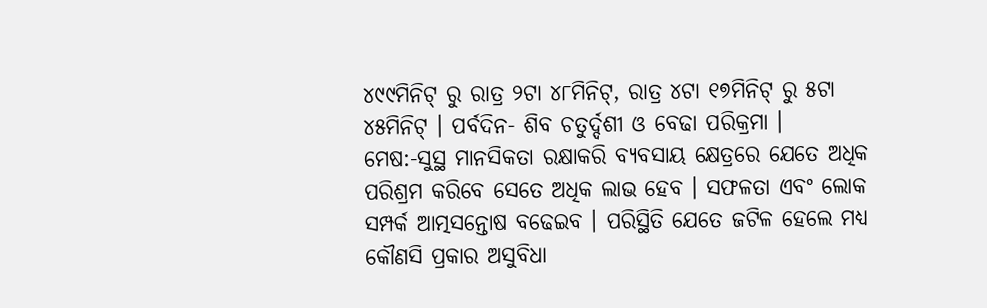୪୯୯ମିନିଟ୍ ରୁ ରାତ୍ର ୨ଟା ୪୮ମିନିଟ୍, ରାତ୍ର ୪ଟା ୧୭ମିନିଟ୍ ରୁ ୫ଟା ୪୫ମିନିଟ୍ । ପର୍ବଦିନ- ଶିବ ଚତୁର୍ଦ୍ଦଶୀ ଓ ବେଢା ପରିକ୍ରମା ।
ମେଷ:-ସୁସ୍ଥ ମାନସିକତା ରକ୍ଷାକରି ବ୍ୟବସାୟ କ୍ଷେତ୍ରରେ ଯେତେ ଅଧିକ ପରିଶ୍ରମ କରିବେ ସେତେ ଅଧିକ ଲାଭ ହେବ । ସଫଳତା ଏବଂ ଲୋକ ସମ୍ପର୍କ ଆତ୍ମସନ୍ତୋଷ ବଢେଇବ । ପରିସ୍ଥିତି ଯେତେ ଜଟିଳ ହେଲେ ମଧ୍ୟ କୌଣସି ପ୍ରକାର ଅସୁବିଧା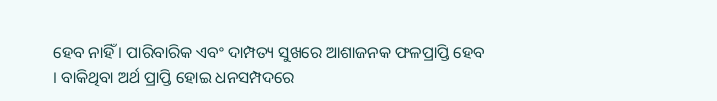ହେବ ନାହିଁ । ପାରିବାରିକ ଏବଂ ଦାମ୍ପତ୍ୟ ସୁଖରେ ଆଶାଜନକ ଫଳପ୍ରାପ୍ତି ହେବ । ବାକିଥିବା ଅର୍ଥ ପ୍ରାପ୍ତି ହୋଇ ଧନସମ୍ପଦରେ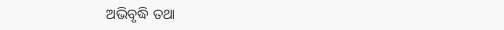ଅଭିବୃଦ୍ଧି ତଥା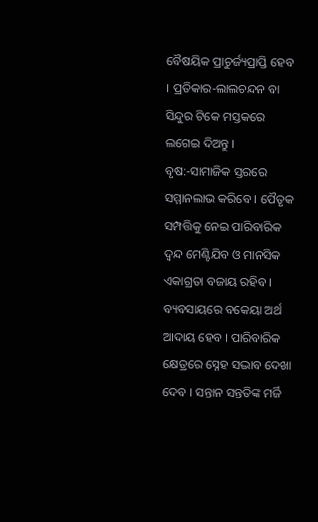ବୈଷୟିକ ପ୍ରାଚୁର୍ଜ୍ୟପ୍ରାପ୍ତି ହେବ । ପ୍ରତିକାର-ଲାଲଚନ୍ଦନ ବା ସିନ୍ଦୁର ଟିକେ ମସ୍ତକରେ ଲଗେଇ ଦିଅନ୍ତୁ ।
ବୃଷ:-ସାମାଜିକ ସ୍ତରରେ ସମ୍ମାନଲାଭ କରିବେ । ପୈତୃକ ସମ୍ପତ୍ତିକୁ ନେଇ ପାରିବାରିକ ଦ୍ଵନ୍ଦ ମେଣ୍ଟିଯିବ ଓ ମାନସିକ ଏକାଗ୍ରତା ବଜାୟ ରହିବ । ବ୍ୟବସାୟରେ ବକେୟା ଅର୍ଥ ଆଦାୟ ହେବ । ପାରିବାରିକ କ୍ଷେତ୍ରରେ ସ୍ନେହ ସଦ୍ଭାବ ଦେଖା ଦେବ । ସନ୍ତାନ ସନ୍ତତିଙ୍କ ମର୍ଜି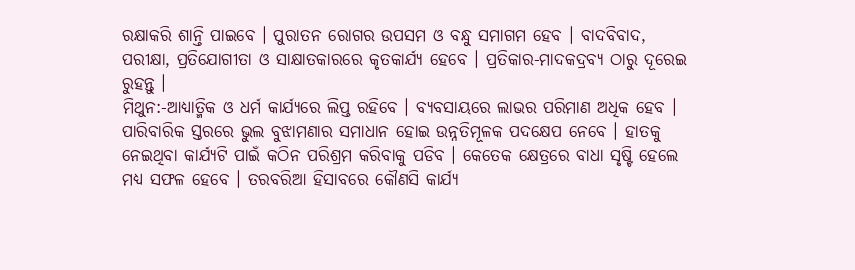ରକ୍ଷାକରି ଶାନ୍ତି ପାଇବେ । ପୁରାତନ ରୋଗର ଉପସମ ଓ ବନ୍ଧୁ ସମାଗମ ହେବ । ବାଦବିବାଦ, ପରୀକ୍ଷା, ପ୍ରତିଯୋଗୀତା ଓ ସାକ୍ଷାତକାରରେ କୃତକାର୍ଯ୍ୟ ହେବେ । ପ୍ରତିକାର-ମାଦକଦ୍ରବ୍ୟ ଠାରୁ ଦୂରେଇ ରୁହନ୍ତୁ ।
ମିଥୁନ:-ଆଧ୍ୟାତ୍ମିକ ଓ ଧର୍ମ କାର୍ଯ୍ୟରେ ଲିପ୍ତ ରହିବେ । ବ୍ୟବସାୟରେ ଲାଭର ପରିମାଣ ଅଧିକ ହେବ । ପାରିବାରିକ ସ୍ତରରେ ଭୁଲ ବୁଝାମଣାର ସମାଧାନ ହୋଇ ଉନ୍ନତିମୂଳକ ପଦକ୍ଷେପ ନେବେ । ହାତକୁ ନେଇଥିବା କାର୍ଯ୍ୟଟି ପାଇଁ କଠିନ ପରିଶ୍ରମ କରିବାକୁ ପଡିବ । କେତେକ କ୍ଷେତ୍ରରେ ବାଧା ସୃଷ୍ଟି ହେଲେ ମଧ୍ୟ ସଫଳ ହେବେ । ତରବରିଆ ହିସାବରେ କୌଣସି କାର୍ଯ୍ୟ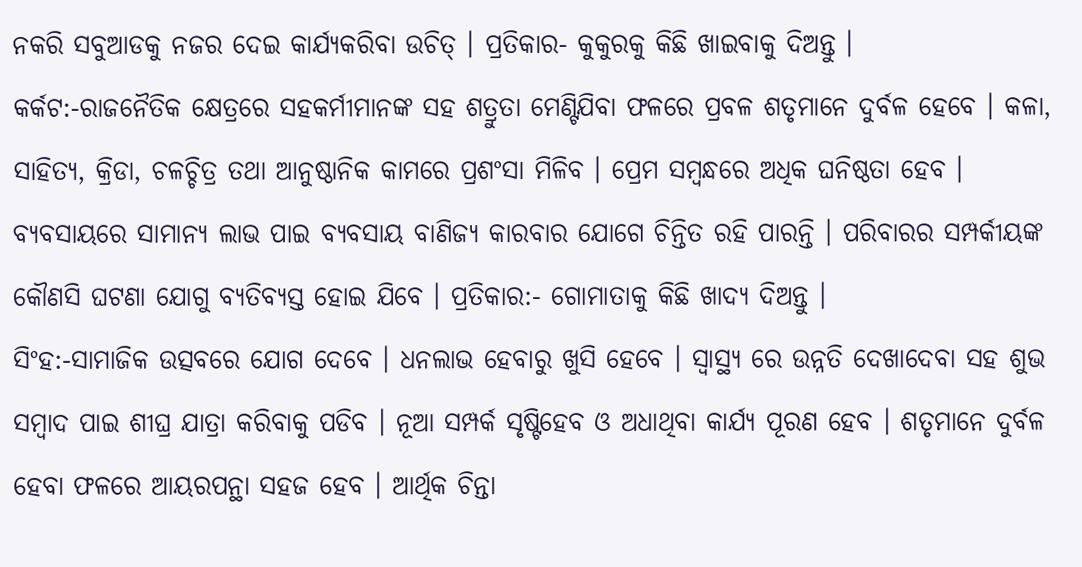ନକରି ସବୁଆଡକୁ ନଜର ଦେଇ କାର୍ଯ୍ୟକରିବା ଉଚିତ୍ । ପ୍ରତିକାର- କୁକୁରକୁ କିଛି ଖାଇବାକୁ ଦିଅନ୍ତୁ ।
କର୍କଟ:-ରାଜନୈତିକ କ୍ଷେତ୍ରରେ ସହକର୍ମୀମାନଙ୍କ ସହ ଶତ୍ରୁତା ମେଣ୍ଟିଯିବା ଫଳରେ ପ୍ରବଳ ଶତୃମାନେ ଦୁର୍ବଳ ହେବେ । କଳା, ସାହିତ୍ୟ, କ୍ରିଡା, ଚଳଚ୍ଚିତ୍ର ତଥା ଆନୁଷ୍ଠାନିକ କାମରେ ପ୍ରଶଂସା ମିଳିବ । ପ୍ରେମ ସମ୍ବନ୍ଧରେ ଅଧିକ ଘନିଷ୍ଠତା ହେବ । ବ୍ୟବସାୟରେ ସାମାନ୍ୟ ଲାଭ ପାଇ ବ୍ୟବସାୟ ବାଣିଜ୍ୟ କାରବାର ଯୋଗେ ଚିନ୍ତିତ ରହି ପାରନ୍ତି । ପରିବାରର ସମ୍ପର୍କୀୟଙ୍କ କୌଣସି ଘଟଣା ଯୋଗୁ ବ୍ୟତିବ୍ୟସ୍ତ ହୋଇ ଯିବେ । ପ୍ରତିକାର:- ଗୋମାତାକୁ କିଛି ଖାଦ୍ୟ ଦିଅନ୍ତୁ ।
ସିଂହ:-ସାମାଜିକ ଉତ୍ସବରେ ଯୋଗ ଦେବେ । ଧନଲାଭ ହେବାରୁ ଖୁସି ହେବେ । ସ୍ୱାସ୍ଥ୍ୟ ରେ ଉନ୍ନତି ଦେଖାଦେବା ସହ ଶୁଭ ସମ୍ବାଦ ପାଇ ଶୀଘ୍ର ଯାତ୍ରା କରିବାକୁ ପଡିବ । ନୂଆ ସମ୍ପର୍କ ସୃଷ୍ଟିହେବ ଓ ଅଧାଥିବା କାର୍ଯ୍ୟ ପୂରଣ ହେବ । ଶତୃମାନେ ଦୁର୍ବଳ ହେବା ଫଳରେ ଆୟରପନ୍ଥା ସହଜ ହେବ । ଆର୍ଥିକ ଚିନ୍ତା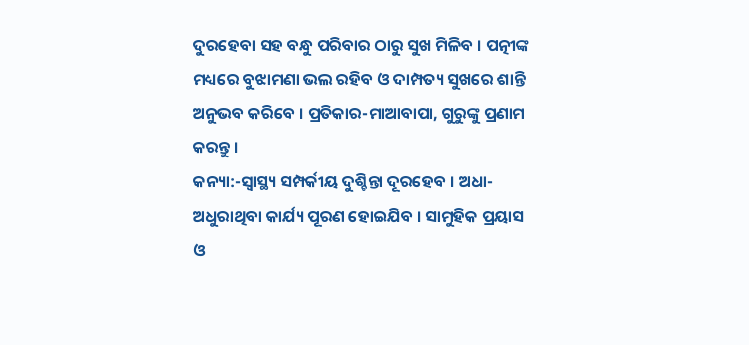ଦୁରହେବା ସହ ବନ୍ଧୁ ପରିବାର ଠାରୁ ସୁଖ ମିଳିବ । ପତ୍ନୀଙ୍କ ମଧ୍ୟରେ ବୁଝାମଣା ଭଲ ରହିବ ଓ ଦାମ୍ପତ୍ୟ ସୁଖରେ ଶାନ୍ତି ଅନୁଭବ କରିବେ । ପ୍ରତିକାର-ମାଆବାପା, ଗୁରୁଙ୍କୁ ପ୍ରଣାମ କରନ୍ତୁ ।
କନ୍ୟା:-ସ୍ୱାସ୍ଥ୍ୟ ସମ୍ପର୍କୀୟ ଦୁଶ୍ଚିନ୍ତା ଦୂରହେବ । ଅଧା-ଅଧୁରାଥିବା କାର୍ଯ୍ୟ ପୂରଣ ହୋଇଯିବ । ସାମୁହିକ ପ୍ରୟାସ ଓ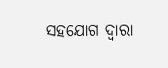ସହଯୋଗ ଦ୍ଵାରା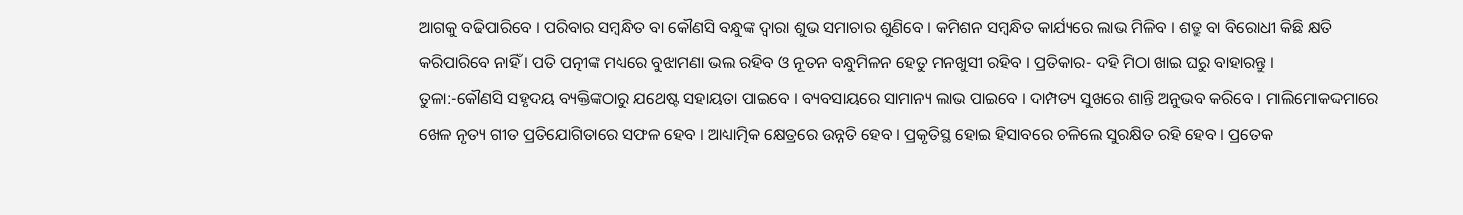ଆଗକୁ ବଢିପାରିବେ । ପରିବାର ସମ୍ବନ୍ଧିତ ବା କୌଣସି ବନ୍ଧୁଙ୍କ ଦ୍ଵାରା ଶୁଭ ସମାଚାର ଶୁଣିବେ । କମିଶନ ସମ୍ବନ୍ଧିତ କାର୍ଯ୍ୟରେ ଲାଭ ମିଳିବ । ଶତ୍ରୁ ବା ବିରୋଧୀ କିଛି କ୍ଷତି କରିପାରିବେ ନାହିଁ । ପତି ପତ୍ନୀଙ୍କ ମଧ୍ୟରେ ବୁଝାମଣା ଭଲ ରହିବ ଓ ନୂତନ ବନ୍ଧୁମିଳନ ହେତୁ ମନଖୁସୀ ରହିବ । ପ୍ରତିକାର- ଦହି ମିଠା ଖାଇ ଘରୁ ବାହାରନ୍ତୁ ।
ତୁଳା:-କୌଣସି ସହୃଦୟ ବ୍ୟକ୍ତିଙ୍କଠାରୁ ଯଥେଷ୍ଟ ସହାୟତା ପାଇବେ । ବ୍ୟବସାୟରେ ସାମାନ୍ୟ ଲାଭ ପାଇବେ । ଦାମ୍ପତ୍ୟ ସୁଖରେ ଶାନ୍ତି ଅନୁଭବ କରିବେ । ମାଲିମୋକଦ୍ଦମାରେ ଖେଳ ନୃତ୍ୟ ଗୀତ ପ୍ରତିଯୋଗିତାରେ ସଫଳ ହେବ । ଆଧ୍ୟାତ୍ମିକ କ୍ଷେତ୍ରରେ ଉନ୍ନତି ହେବ । ପ୍ରକୃତିସ୍ଥ ହୋଇ ହିସାବରେ ଚଳିଲେ ସୁରକ୍ଷିତ ରହି ହେବ । ପ୍ରତେକ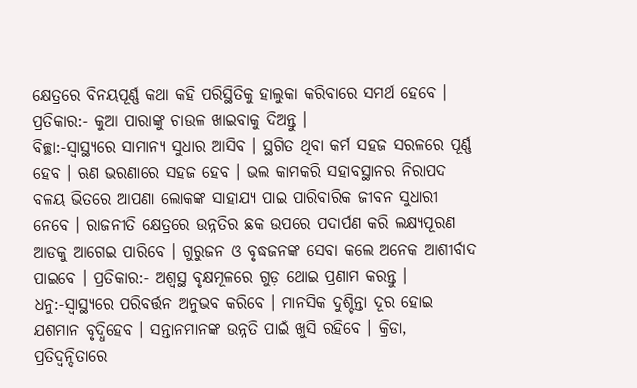କ୍ଷେତ୍ରରେ ବିନୟପୂର୍ଣ୍ଣ କଥା କହି ପରିସ୍ଥିତିକୁ ହାଲୁକା କରିବାରେ ସମର୍ଥ ହେବେ । ପ୍ରତିକାର:- କୁଆ ପାରାଙ୍କୁ ଚାଉଳ ଖାଇବାକୁ ଦିଅନ୍ତୁ ।
ବିଚ୍ଛା:-ସ୍ଵାସ୍ଥ୍ୟରେ ସାମାନ୍ୟ ସୁଧାର ଆସିବ । ସ୍ଥଗିତ ଥିବା କର୍ମ ସହଜ ସରଳରେ ପୂର୍ଣ୍ଣ ହେବ । ଋଣ ଭରଣାରେ ସହଜ ହେବ । ଭଲ କାମକରି ସହାବସ୍ଥାନର ନିରାପଦ ବଳୟ ଭିତରେ ଆପଣା ଲୋକଙ୍କ ସାହାଯ୍ୟ ପାଇ ପାରିବାରିକ ଜୀବନ ସୁଧାରୀ ନେବେ । ରାଜନୀତି କ୍ଷେତ୍ରରେ ଉନ୍ନତିର ଛକ ଉପରେ ପଦାର୍ପଣ କରି ଲକ୍ଷ୍ୟପୂରଣ ଆଡକୁ ଆଗେଇ ପାରିବେ । ଗୁରୁଜନ ଓ ବୃଦ୍ଧଜନଙ୍କ ସେବା କଲେ ଅନେକ ଆଶୀର୍ବାଦ ପାଇବେ । ପ୍ରତିକାର:- ଅଶ୍ୱସ୍ଥ ବୃକ୍ଷମୂଳରେ ଗୁଡ଼ ଥୋଇ ପ୍ରଣାମ କରନ୍ତୁ ।
ଧନୁ:-ସ୍ଵାସ୍ଥ୍ୟରେ ପରିବର୍ତ୍ତନ ଅନୁଭବ କରିବେ । ମାନସିକ ଦୁଶ୍ଚିନ୍ତା ଦୂର ହୋଇ ଯଶମାନ ବୃଦ୍ଧିହେବ । ସନ୍ତାନମାନଙ୍କ ଉନ୍ନତି ପାଇଁ ଖୁସି ରହିବେ । କ୍ରିଡା, ପ୍ରତିଦ୍ଵନ୍ଦିତାରେ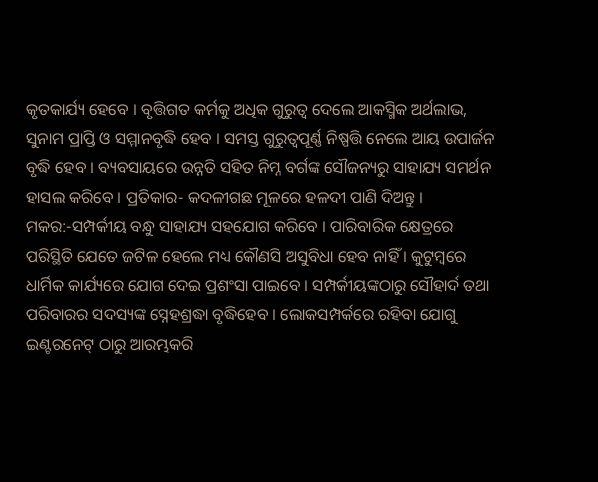କୃତକାର୍ଯ୍ୟ ହେବେ । ବୃତ୍ତିଗତ କର୍ମକୁ ଅଧିକ ଗୁରୁତ୍ଵ ଦେଲେ ଆକସ୍ମିକ ଅର୍ଥଲାଭ, ସୁନାମ ପ୍ରାପ୍ତି ଓ ସମ୍ମାନବୃଦ୍ଧି ହେବ । ସମସ୍ତ ଗୁରୁତ୍ୱପୂର୍ଣ୍ଣ ନିଷ୍ପତ୍ତି ନେଲେ ଆୟ ଉପାର୍ଜନ ବୃଦ୍ଧି ହେବ । ବ୍ୟବସାୟରେ ଉନ୍ନତି ସହିତ ନିମ୍ନ ବର୍ଗଙ୍କ ସୌଜନ୍ୟରୁ ସାହାଯ୍ୟ ସମର୍ଥନ ହାସଲ କରିବେ । ପ୍ରତିକାର- କଦଳୀଗଛ ମୂଳରେ ହଳଦୀ ପାଣି ଦିଅନ୍ତୁ ।
ମକର:-ସମ୍ପର୍କୀୟ ବନ୍ଧୁ ସାହାଯ୍ୟ ସହଯୋଗ କରିବେ । ପାରିବାରିକ କ୍ଷେତ୍ରରେ ପରିସ୍ଥିତି ଯେତେ ଜଟିଳ ହେଲେ ମଧ୍ୟ କୌଣସି ଅସୁବିଧା ହେବ ନାହିଁ । କୁଟୁମ୍ବରେ ଧାର୍ମିକ କାର୍ଯ୍ୟରେ ଯୋଗ ଦେଇ ପ୍ରଶଂସା ପାଇବେ । ସମ୍ପର୍କୀୟଙ୍କଠାରୁ ସୌହାର୍ଦ ତଥା ପରିବାରର ସଦସ୍ୟଙ୍କ ସ୍ନେହଶ୍ରଦ୍ଧା ବୃଦ୍ଧିହେବ । ଲୋକସମ୍ପର୍କରେ ରହିବା ଯୋଗୁ ଇଣ୍ଟରନେଟ୍ ଠାରୁ ଆରମ୍ଭକରି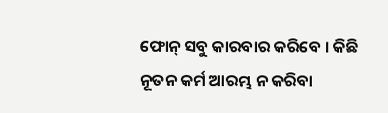ଫୋନ୍ ସବୁ କାରବାର କରିବେ । କିଛି ନୂତନ କର୍ମ ଆରମ୍ଭ ନ କରିବା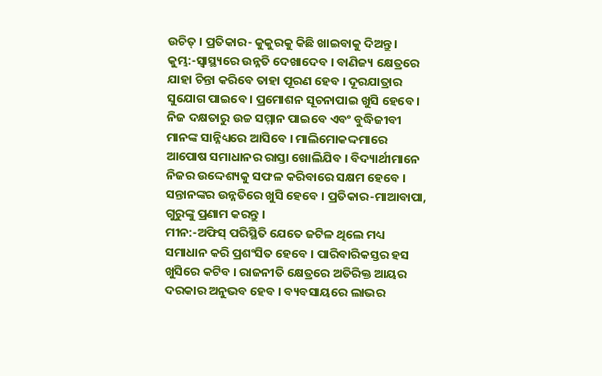ଉଚିତ୍ । ପ୍ରତିକାର- କୁକୁରକୁ କିଛି ଖାଇବାକୁ ଦିଅନ୍ତୁ ।
କୁମ୍ଭ:-ସ୍ଵାସ୍ଥ୍ୟରେ ଉନ୍ନତି ଦେଖାଦେବ । ବାଣିଜ୍ୟ କ୍ଷେତ୍ରରେ ଯାହା ଚିନ୍ତା କରିବେ ତାହା ପୂରଣ ହେବ । ଦୂରଯାତ୍ରାର ସୁଯୋଗ ପାଇବେ । ପ୍ରମୋଶନ ସୂଚନାପାଇ ଖୁସି ହେବେ । ନିଜ ଦକ୍ଷତାରୁ ଉଚ୍ଚ ସମ୍ମାନ ପାଇବେ ଏବଂ ବୁଦ୍ଧିଜୀବୀ ମାନଙ୍କ ସାନ୍ନିଧ୍ୟରେ ଆସିବେ । ମାଲିମୋକଦ୍ଦମାରେ ଆପୋଷ ସମାଧାନର ରାସ୍ତା ଖୋଲିଯିବ । ବିଦ୍ୟାର୍ଥୀମାନେ ନିଜର ଉଦ୍ଦେଶ୍ୟକୁ ସଫଳ କରିବାରେ ସକ୍ଷମ ହେବେ । ସନ୍ତାନଙ୍କର ଉନ୍ନତିରେ ଖୁସି ହେବେ । ପ୍ରତିକାର-ମାଆବାପା, ଗୁରୁଙ୍କୁ ପ୍ରଣାମ କରନ୍ତୁ ।
ମୀନ:-ଅଫିସ୍ ପରିସ୍ଥିତି ଯେତେ ଜଟିଳ ଥିଲେ ମଧ୍ୟ ସମାଧାନ କରି ପ୍ରଶଂସିତ ହେବେ । ପାରିବାରିକସ୍ତର ହସ ଖୁସିରେ କଟିବ । ରାଜନୀତି କ୍ଷେତ୍ରରେ ଅତିରିକ୍ତ ଆୟର ଦରକାର ଅନୁଭବ ହେବ । ବ୍ୟବସାୟରେ ଲାଭର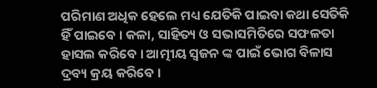ପରିମାଣ ଅଧିକ ହେଲେ ମଧ୍ୟ ଯେତିକି ପାଇବା କଥା ସେତିକି ହିଁ ପାଇବେ । କଳା, ସାହିତ୍ୟ ଓ ସଭାସମିତିରେ ସଫଳତା ହାସଲ କରିବେ । ଆତ୍ମୀୟ ସ୍ଵଜନ ଙ୍କ ପାଇଁ ଭୋଗ ବିଳାସ ଦ୍ରବ୍ୟ କ୍ରୟ କରିବେ ।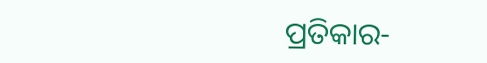ପ୍ରତିକାର-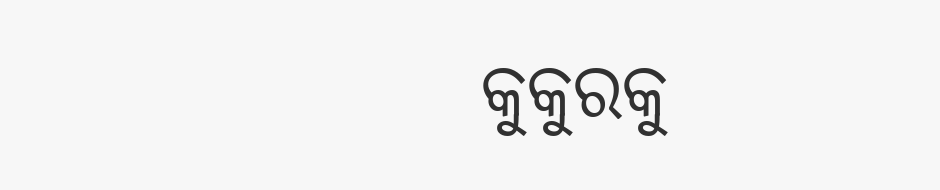କୁକୁରକୁ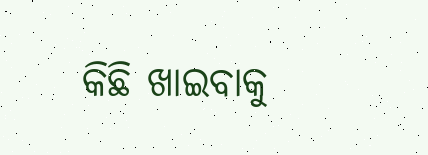କିଛି ଖାଇବାକୁ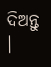ଦିଅନ୍ତୁ ।